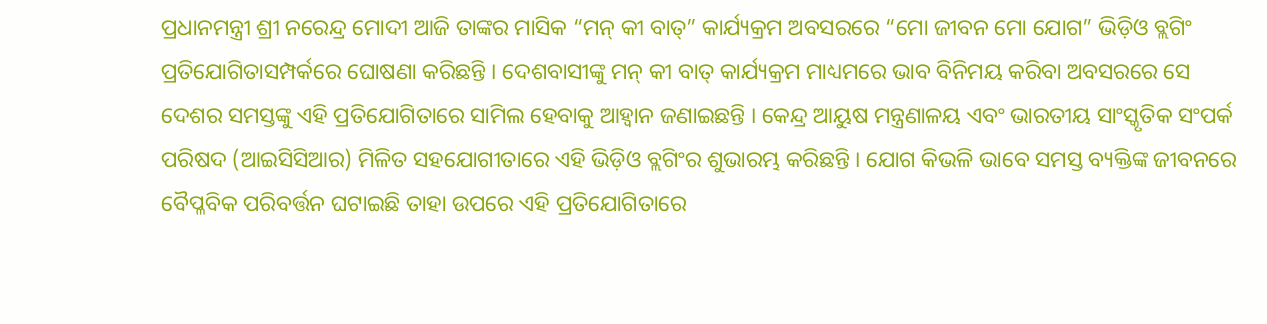ପ୍ରଧାନମନ୍ତ୍ରୀ ଶ୍ରୀ ନରେନ୍ଦ୍ର ମୋଦୀ ଆଜି ତାଙ୍କର ମାସିକ “ମନ୍ କୀ ବାତ୍” କାର୍ଯ୍ୟକ୍ରମ ଅବସରରେ “ମୋ ଜୀବନ ମୋ ଯୋଗ” ଭିଡ଼ିଓ ବ୍ଲଗିଂ ପ୍ରତିଯୋଗିତାସମ୍ପର୍କରେ ଘୋଷଣା କରିଛନ୍ତି । ଦେଶବାସୀଙ୍କୁ ମନ୍ କୀ ବାତ୍ କାର୍ଯ୍ୟକ୍ରମ ମାଧ୍ୟମରେ ଭାବ ବିନିମୟ କରିବା ଅବସରରେ ସେ ଦେଶର ସମସ୍ତଙ୍କୁ ଏହି ପ୍ରତିଯୋଗିତାରେ ସାମିଲ ହେବାକୁ ଆହ୍ୱାନ ଜଣାଇଛନ୍ତି । କେନ୍ଦ୍ର ଆୟୁଷ ମନ୍ତ୍ରଣାଳୟ ଏବଂ ଭାରତୀୟ ସାଂସ୍କୃତିକ ସଂପର୍କ ପରିଷଦ (ଆଇସିସିଆର) ମିଳିତ ସହଯୋଗୀତାରେ ଏହି ଭିଡ଼ିଓ ବ୍ଲଗିଂର ଶୁଭାରମ୍ଭ କରିଛନ୍ତି । ଯୋଗ କିଭଳି ଭାବେ ସମସ୍ତ ବ୍ୟକ୍ତିଙ୍କ ଜୀବନରେ ବୈପ୍ଳବିକ ପରିବର୍ତ୍ତନ ଘଟାଇଛି ତାହା ଉପରେ ଏହି ପ୍ରତିଯୋଗିତାରେ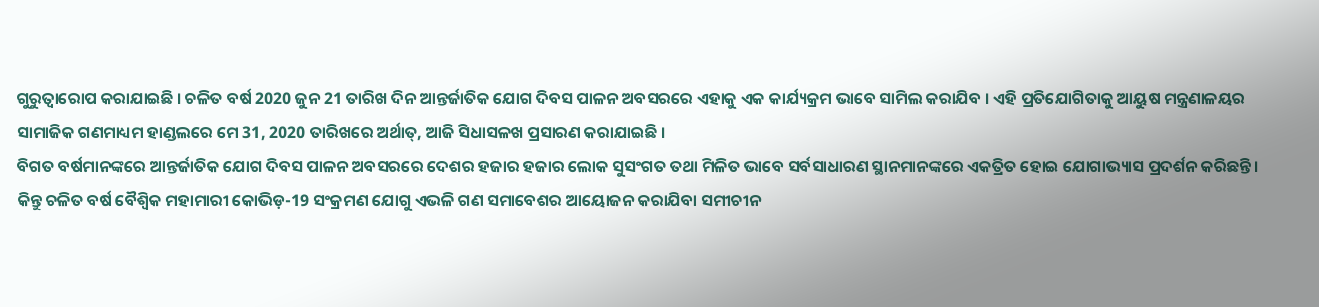ଗୁରୁତ୍ବାରୋପ କରାଯାଇଛି । ଚଳିତ ବର୍ଷ 2020 ଜୁନ 21 ତାରିଖ ଦିନ ଆନ୍ତର୍ଜାତିକ ଯୋଗ ଦିବସ ପାଳନ ଅବସରରେ ଏହାକୁ ଏକ କାର୍ଯ୍ୟକ୍ରମ ଭାବେ ସାମିଲ କରାଯିବ । ଏହି ପ୍ରତିଯୋଗିତାକୁ ଆୟୁଷ ମନ୍ତ୍ରଣାଳୟର ସାମାଜିକ ଗଣମାଧ୍ୟମ ହାଣ୍ଡଲରେ ମେ 31, 2020 ତାରିଖରେ ଅର୍ଥାତ୍, ଆଜି ସିଧାସଳଖ ପ୍ରସାରଣ କରାଯାଇଛି ।
ବିଗତ ବର୍ଷମାନଙ୍କରେ ଆନ୍ତର୍ଜାତିକ ଯୋଗ ଦିବସ ପାଳନ ଅବସରରେ ଦେଶର ହଜାର ହଜାର ଲୋକ ସୁସଂଗତ ତଥା ମିଳିତ ଭାବେ ସର୍ବସାଧାରଣ ସ୍ଥାନମାନଙ୍କରେ ଏକତ୍ରିତ ହୋଇ ଯୋଗାଭ୍ୟାସ ପ୍ରଦର୍ଶନ କରିଛନ୍ତି । କିନ୍ତୁ ଚଳିତ ବର୍ଷ ବୈଶ୍ୱିକ ମହାମାରୀ କୋଭିଡ଼-19 ସଂକ୍ରମଣ ଯୋଗୁ ଏଭଳି ଗଣ ସମାବେଶର ଆୟୋଜନ କରାଯିବା ସମୀଚୀନ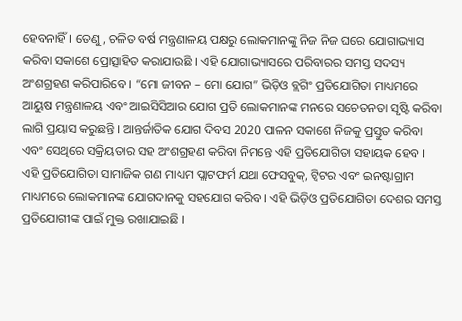ହେବନାହିଁ । ତେଣୁ, ଚଳିତ ବର୍ଷ ମନ୍ତ୍ରଣାଳୟ ପକ୍ଷରୁ ଲୋକମାନଙ୍କୁ ନିଜ ନିଜ ଘରେ ଯୋଗାଭ୍ୟାସ କରିବା ସକାଶେ ପ୍ରୋତ୍ସାହିତ କରାଯାଉଛି । ଏହି ଯୋଗାଭ୍ୟାସରେ ପରିବାରର ସମସ୍ତ ସଦସ୍ୟ ଅଂଶଗ୍ରହଣ କରିପାରିବେ । “ମୋ ଜୀବନ – ମୋ ଯୋଗ” ଭିଡ଼ିଓ ବ୍ଲଗିଂ ପ୍ରତିଯୋଗିତା ମାଧ୍ୟମରେ ଆୟୁଷ ମନ୍ତ୍ରଣାଳୟ ଏବଂ ଆଇସିସିଆର ଯୋଗ ପ୍ରତି ଲୋକମାନଙ୍କ ମନରେ ସଚେତନତା ସୃଷ୍ଟି କରିବା ଲାଗି ପ୍ରୟାସ କରୁଛନ୍ତି । ଆନ୍ତର୍ଜାତିକ ଯୋଗ ଦିବସ 2020 ପାଳନ ସକାଶେ ନିଜକୁ ପ୍ରସ୍ତୁତ କରିବା ଏବଂ ସେଥିରେ ସକ୍ରିୟତାର ସହ ଅଂଶଗ୍ରହଣ କରିବା ନିମନ୍ତେ ଏହି ପ୍ରତିଯୋଗିତା ସହାୟକ ହେବ । ଏହି ପ୍ରତିଯୋଗିତା ସାମାଜିକ ଗଣ ମାଧ୍ୟମ ପ୍ଲାଟଫର୍ମ ଯଥା ଫେସବୁକ୍, ଟ୍ୱିଟର ଏବଂ ଇନଷ୍ଟାଗ୍ରାମ ମାଧ୍ୟମରେ ଲୋକମାନଙ୍କ ଯୋଗଦାନକୁ ସହଯୋଗ କରିବ । ଏହି ଭିଡ଼ିଓ ପ୍ରତିଯୋଗିତା ଦେଶର ସମସ୍ତ ପ୍ରତିଯୋଗୀଙ୍କ ପାଇଁ ମୁକ୍ତ ରଖାଯାଇଛି ।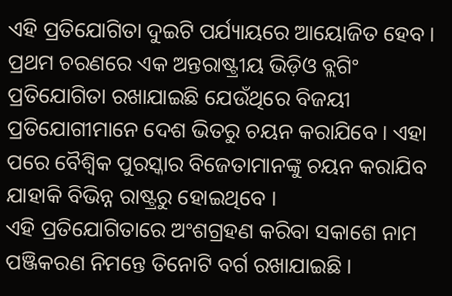ଏହି ପ୍ରତିଯୋଗିତା ଦୁଇଟି ପର୍ଯ୍ୟାୟରେ ଆୟୋଜିତ ହେବ । ପ୍ରଥମ ଚରଣରେ ଏକ ଅନ୍ତରାଷ୍ଟ୍ରୀୟ ଭିଡ଼ିଓ ବ୍ଲଗିଂ ପ୍ରତିଯୋଗିତା ରଖାଯାଇଛି ଯେଉଁଥିରେ ବିଜୟୀ ପ୍ରତିଯୋଗୀମାନେ ଦେଶ ଭିତରୁ ଚୟନ କରାଯିବେ । ଏହା ପରେ ବୈଶ୍ୱିକ ପୁରସ୍କାର ବିଜେତାମାନଙ୍କୁ ଚୟନ କରାଯିବ ଯାହାକି ବିଭିନ୍ନ ରାଷ୍ଟ୍ରରୁ ହୋଇଥିବେ ।
ଏହି ପ୍ରତିଯୋଗିତାରେ ଅଂଶଗ୍ରହଣ କରିବା ସକାଶେ ନାମ ପଞ୍ଜିକରଣ ନିମନ୍ତେ ତିନୋଟି ବର୍ଗ ରଖାଯାଇଛି ।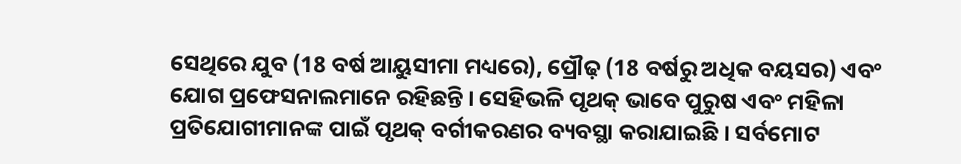ସେଥିରେ ଯୁବ (18 ବର୍ଷ ଆୟୁସୀମା ମଧ୍ୟରେ), ପ୍ରୌଢ଼ (18 ବର୍ଷରୁ ଅଧିକ ବୟସର) ଏବଂ ଯୋଗ ପ୍ରଫେସନାଲମାନେ ରହିଛନ୍ତି । ସେହିଭଳି ପୃଥକ୍ ଭାବେ ପୁରୁଷ ଏବଂ ମହିଳା ପ୍ରତିଯୋଗୀମାନଙ୍କ ପାଇଁ ପୃଥକ୍ ବର୍ଗୀକରଣର ବ୍ୟବସ୍ଥା କରାଯାଇଛି । ସର୍ବମୋଟ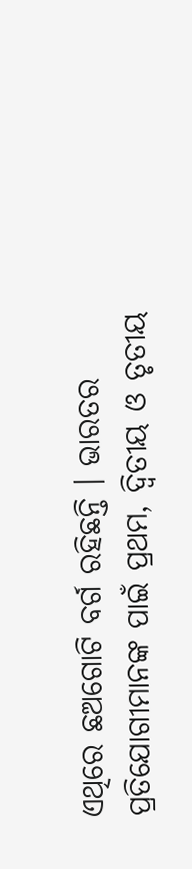ଏଥିରେ ଛଅଗୋଟି ବର୍ଗ ରହିଛନ୍ତି । ଭାରତର ପ୍ରତିଯୋଗୀମାନଙ୍କ ପାଇଁ ପ୍ରଥମ, ଦ୍ୱିତୀୟ ଓ ତୃତୀୟ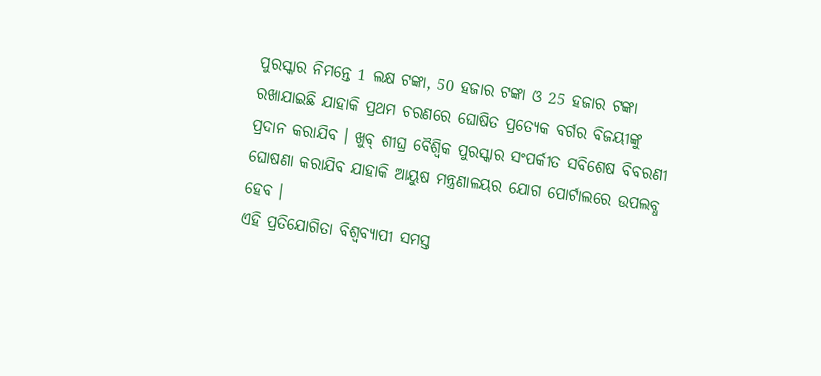ପୁରସ୍କାର ନିମନ୍ତେ 1 ଲକ୍ଷ ଟଙ୍କା, 50 ହଜାର ଟଙ୍କା ଓ 25 ହଜାର ଟଙ୍କା ରଖାଯାଇଛି ଯାହାକି ପ୍ରଥମ ଚରଣରେ ଘୋଷିତ ପ୍ରତ୍ୟେକ ବର୍ଗର ବିଜୟୀଙ୍କୁ ପ୍ରଦାନ କରାଯିବ । ଖୁବ୍ ଶୀଘ୍ର ବୈଶ୍ୱିକ ପୁରସ୍କାର ସଂପର୍କୀତ ସବିଶେଷ ବିବରଣୀ ଘୋଷଣା କରାଯିବ ଯାହାକି ଆୟୁଷ ମନ୍ତ୍ରଣାଳୟର ଯୋଗ ପୋର୍ଟାଲରେ ଉପଲବ୍ଧ ହେବ ।
ଏହି ପ୍ରତିଯୋଗିତା ବିଶ୍ୱବ୍ୟାପୀ ସମସ୍ତ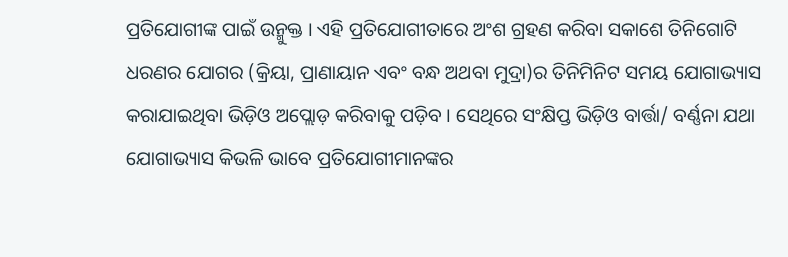ପ୍ରତିଯୋଗୀଙ୍କ ପାଇଁ ଉନ୍ମୁକ୍ତ । ଏହି ପ୍ରତିଯୋଗୀତାରେ ଅଂଶ ଗ୍ରହଣ କରିବା ସକାଶେ ତିନିଗୋଟି ଧରଣର ଯୋଗର (କ୍ରିୟା, ପ୍ରାଣାୟାନ ଏବଂ ବନ୍ଧ ଅଥବା ମୁଦ୍ରା)ର ତିନିମିନିଟ ସମୟ ଯୋଗାଭ୍ୟାସ କରାଯାଇଥିବା ଭିଡ଼ିଓ ଅପ୍ଲୋଡ଼ କରିବାକୁ ପଡ଼ିବ । ସେଥିରେ ସଂକ୍ଷିପ୍ତ ଭିଡ଼ିଓ ବାର୍ତ୍ତା/ ବର୍ଣ୍ଣନା ଯଥା ଯୋଗାଭ୍ୟାସ କିଭଳି ଭାବେ ପ୍ରତିଯୋଗୀମାନଙ୍କର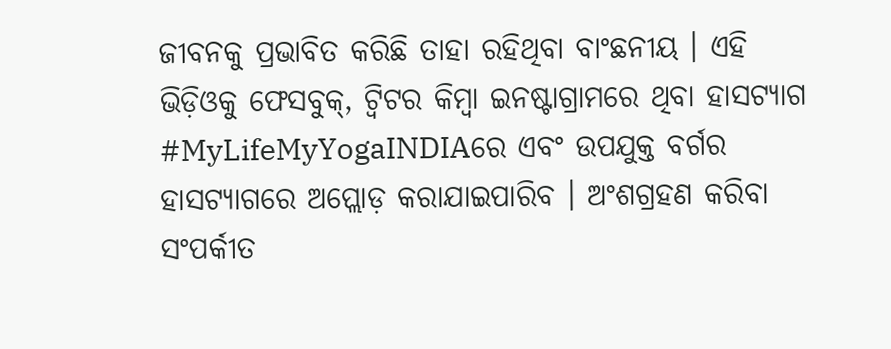ଜୀବନକୁ ପ୍ରଭାବିତ କରିଛି ତାହା ରହିଥିବା ବାଂଛନୀୟ । ଏହି ଭିଡ଼ିଓକୁ ଫେସବୁକ୍, ଟ୍ୱିଟର କିମ୍ବା ଇନଷ୍ଟାଗ୍ରାମରେ ଥିବା ହାସଟ୍ୟାଗ #MyLifeMyYogaINDIAରେ ଏବଂ ଉପଯୁକ୍ତ ବର୍ଗର ହାସଟ୍ୟାଗରେ ଅପ୍ଲୋଡ଼ କରାଯାଇପାରିବ । ଅଂଶଗ୍ରହଣ କରିବା ସଂପର୍କୀତ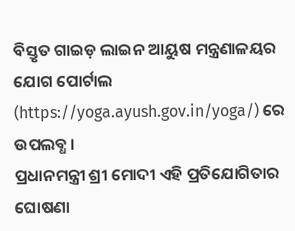ବିସ୍ତୃତ ଗାଇଡ଼ ଲାଇନ ଆୟୁଷ ମନ୍ତ୍ରଣାଳୟର ଯୋଗ ପୋର୍ଟାଲ (https://yoga.ayush.gov.in/yoga/) ରେ ଉପଲବ୍ଧ ।
ପ୍ରଧାନମନ୍ତ୍ରୀ ଶ୍ରୀ ମୋଦୀ ଏହି ପ୍ରତିଯୋଗିତାର ଘୋଷଣା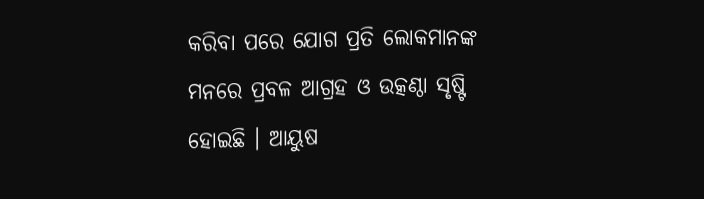କରିବା ପରେ ଯୋଗ ପ୍ରତି ଲୋକମାନଙ୍କ ମନରେ ପ୍ରବଳ ଆଗ୍ରହ ଓ ଉତ୍କଣ୍ଠା ସୃଷ୍ଟି ହୋଇଛି । ଆୟୁଷ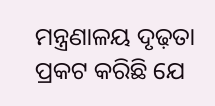ମନ୍ତ୍ରଣାଳୟ ଦୃଢ଼ତା ପ୍ରକଟ କରିଛି ଯେ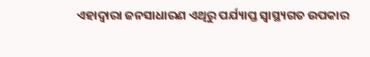ଏହାଦ୍ୱାରା ଜନସାଧାରଣ ଏଥିରୁ ପର୍ଯ୍ୟାପ୍ତ ସ୍ୱାସ୍ଥ୍ୟଗତ ଉପକାର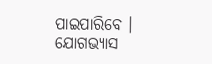ପାଇପାରିବେ । ଯୋଗଭ୍ୟାସ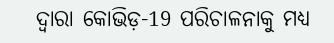ଦ୍ୱାରା କୋଭିଡ଼-19 ପରିଚାଳନାକୁ ମଧ୍ୟ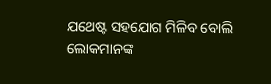ଯଥେଷ୍ଟ ସହଯୋଗ ମିଳିବ ବୋଲି ଲୋକମାନଙ୍କ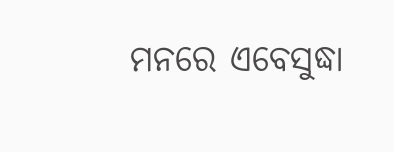ମନରେ ଏବେସୁଦ୍ଧା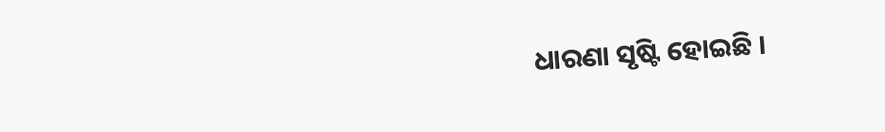ଧାରଣା ସୃଷ୍ଟି ହୋଇଛି ।